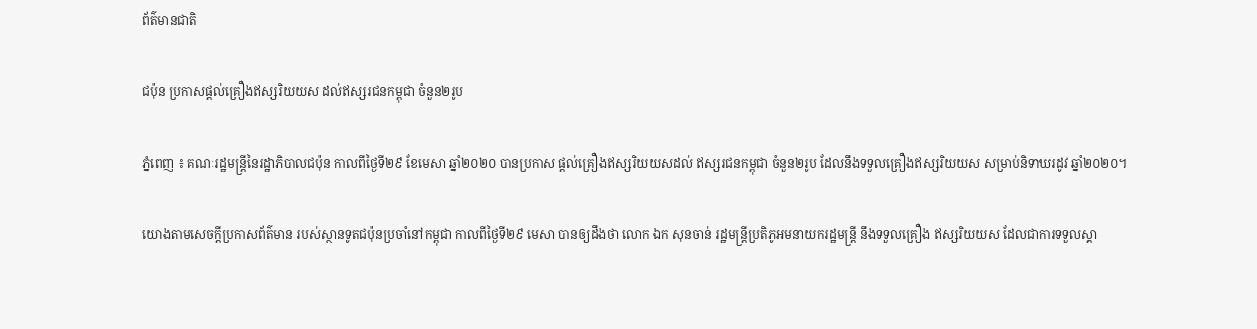ព័ត៌មានជាតិ

ជប៉ុន ប្រកាសផ្ដល់គ្រឿងឥស្សរិយយស ដល់ឥស្សរជនកម្ពុជា ចំនួន២រូប

ភ្នំពេញ ៖ គណៈរដ្ឋមន្រ្តីនៃរដ្ឋាភិបាលជប៉ុន កាលពីថ្ងៃទី២៩ ខែមេសា ឆ្នាំ២០២០ បានប្រកាស ផ្ដល់គ្រឿងឥស្សរិយយសដល់ ឥស្សរជនកម្ពុជា ចំនួន២រូប ដែលនឹងទទួលគ្រឿងឥស្សរិយយស សម្រាប់និទាឃរដូវ ឆ្នាំ២០២០។

យោងតាមសេចក្តីប្រកាសព័ត៌មាន របស់ស្ថានទូតជប៉ុនប្រចាំនៅកម្ពុជា កាលពីថ្ងៃទី២៩ មេសា បានឲ្យដឹងថា លោក ឯក សុនចាន់ រដ្ឋមន្រ្តីប្រតិភូអមនាយករដ្ឋមន្រ្តី នឹងទទួលគ្រឿង ឥស្សរិយយស ដែលជាការទទួលស្គា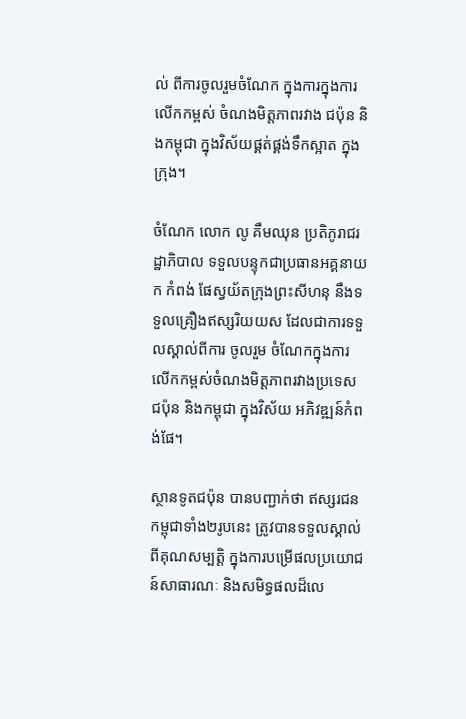ល់ ពីការចូលរួមចំណែក ក្នុងការក្នុងការលើកកម្ពស់ ចំណងមិត្តភាពរវាង ជប៉ុន និងកម្ពុជា ក្នុងវិស័យផ្គត់ផ្គង់ទឹកស្អាត ក្នុងក្រុង។

ចំណែក លោក លូ គឹមឈុន ប្រតិភូរាជរដ្ឋាភិបាល ទទួលបន្ទុកជាប្រធានអគ្គនាយក កំពង់ ផែស្វយ័តក្រុងព្រះសីហនុ នឹងទទួលគ្រឿងឥស្សរិយយស ដែលជាការទទួលស្គាល់ពីការ ចូលរួម ចំណែកក្នុងការលើកកម្ពស់ចំណងមិត្តភាពរវាងប្រទេសជប៉ុន និងកម្ពុជា ក្នុងវិស័យ អភិវឌ្ឍន៍កំពង់ផែ។

ស្ថានទូតជប៉ុន បានបញ្ជាក់ថា ឥស្សរជនកម្ពុជាទាំង២រូបនេះ ត្រូវបានទទួលស្គាល់ ពីគុណសម្បត្តិ ក្នុងការបម្រើផលប្រយោជន៍សាធារណៈ និងសមិទ្ធផលដ៏លេ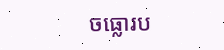ចធ្លោរប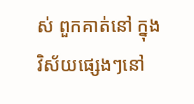ស់ ពួកគាត់នៅ ក្នុងវិស័យផ្សេងៗនៅ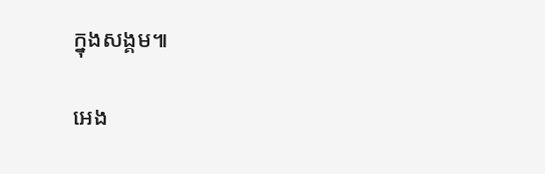ក្នុងសង្គម៕

អេង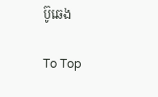ប៊ូឆេង

To Top